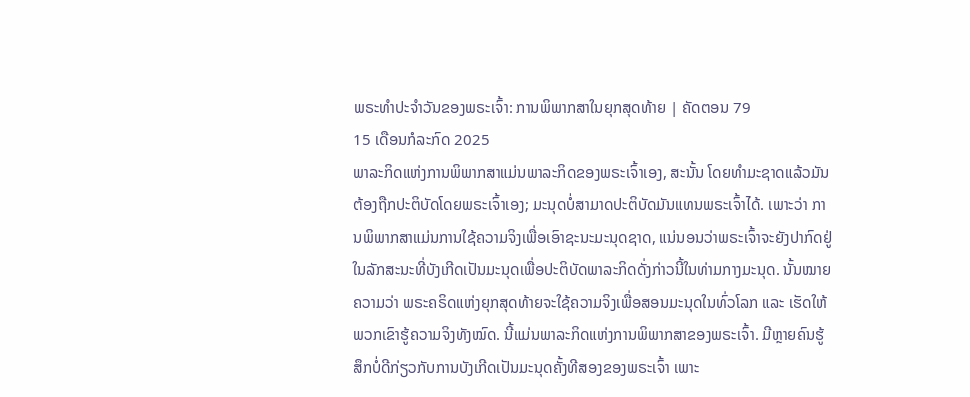ພຣະທຳປະຈຳວັນຂອງພຣະເຈົ້າ: ການພິພາກສາໃນຍຸກສຸດທ້າຍ | ຄັດຕອນ 79
15 ເດືອນກໍລະກົດ 2025
ພາລະກິດແຫ່ງການພິພາກສາແມ່ນພາລະກິດຂອງພຣະເຈົ້າເອງ, ສະນັ້ນ ໂດຍທຳມະຊາດແລ້ວມັນຕ້ອງຖືກປະຕິບັດໂດຍພຣະເຈົ້າເອງ; ມະນຸດບໍ່ສາມາດປະຕິບັດມັນແທນພຣະເຈົ້າໄດ້. ເພາະວ່າ ການພິພາກສາແມ່ນການໃຊ້ຄວາມຈິງເພື່ອເອົາຊະນະມະນຸດຊາດ, ແນ່ນອນວ່າພຣະເຈົ້າຈະຍັງປາກົດຢູ່ໃນລັກສະນະທີ່ບັງເກີດເປັນມະນຸດເພື່ອປະຕິບັດພາລະກິດດັ່ງກ່າວນີ້ໃນທ່າມກາງມະນຸດ. ນັ້ນໝາຍຄວາມວ່າ ພຣະຄຣິດແຫ່ງຍຸກສຸດທ້າຍຈະໃຊ້ຄວາມຈິງເພື່ອສອນມະນຸດໃນທົ່ວໂລກ ແລະ ເຮັດໃຫ້ພວກເຂົາຮູ້ຄວາມຈິງທັງໝົດ. ນີ້ແມ່ນພາລະກິດແຫ່ງການພິພາກສາຂອງພຣະເຈົ້າ. ມີຫຼາຍຄົນຮູ້ສຶກບໍ່ດີກ່ຽວກັບການບັງເກີດເປັນມະນຸດຄັ້ງທີສອງຂອງພຣະເຈົ້າ ເພາະ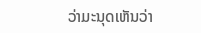ວ່າມະນຸດເຫັນວ່າ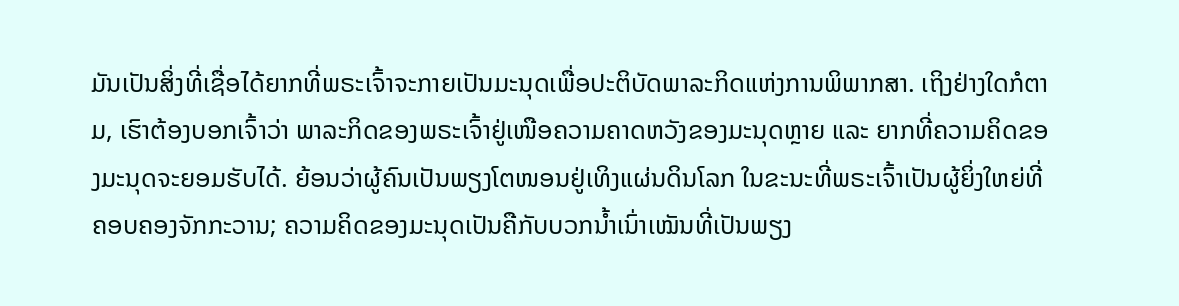ມັນເປັນສິ່ງທີ່ເຊື່ອໄດ້ຍາກທີ່ພຣະເຈົ້າຈະກາຍເປັນມະນຸດເພື່ອປະຕິບັດພາລະກິດແຫ່ງການພິພາກສາ. ເຖິງຢ່າງໃດກໍຕາມ, ເຮົາຕ້ອງບອກເຈົ້າວ່າ ພາລະກິດຂອງພຣະເຈົ້າຢູ່ເໜືອຄວາມຄາດຫວັງຂອງມະນຸດຫຼາຍ ແລະ ຍາກທີ່ຄວາມຄິດຂອງມະນຸດຈະຍອມຮັບໄດ້. ຍ້ອນວ່າຜູ້ຄົນເປັນພຽງໂຕໜອນຢູ່ເທິງແຜ່ນດິນໂລກ ໃນຂະນະທີ່ພຣະເຈົ້າເປັນຜູ້ຍິ່ງໃຫຍ່ທີ່ຄອບຄອງຈັກກະວານ; ຄວາມຄິດຂອງມະນຸດເປັນຄືກັບບວກນໍ້າເນົ່າເໝັນທີ່ເປັນພຽງ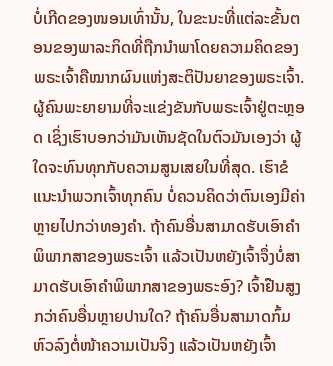ບໍ່ເກີດຂອງໜອນເທົ່ານັ້ນ, ໃນຂະນະທີ່ແຕ່ລະຂັ້ນຕອນຂອງພາລະກິດທີ່ຖືກນໍາພາໂດຍຄວາມຄິດຂອງພຣະເຈົ້າຄືໝາກຜົນແຫ່ງສະຕິປັນຍາຂອງພຣະເຈົ້າ. ຜູ້ຄົນພະຍາຍາມທີ່ຈະແຂ່ງຂັນກັບພຣະເຈົ້າຢູ່ຕະຫຼອດ ເຊິ່ງເຮົາບອກວ່າມັນເຫັນຊັດໃນຕົວມັນເອງວ່າ ຜູ້ໃດຈະທົນທຸກກັບຄວາມສູນເສຍໃນທີ່ສຸດ. ເຮົາຂໍແນະນໍາພວກເຈົ້າທຸກຄົນ ບໍ່ຄວນຄິດວ່າຕົນເອງມີຄ່າຫຼາຍໄປກວ່າທອງຄຳ. ຖ້າຄົນອື່ນສາມາດຮັບເອົາຄໍາພິພາກສາຂອງພຣະເຈົ້າ ແລ້ວເປັນຫຍັງເຈົ້າຈຶ່ງບໍ່ສາມາດຮັບເອົາຄໍາພິພາກສາຂອງພຣະອົງ? ເຈົ້າຢືນສູງກວ່າຄົນອື່ນຫຼາຍປານໃດ? ຖ້າຄົນອື່ນສາມາດກົ້ມຫົວລົງຕໍ່ໜ້າຄວາມເປັນຈິງ ແລ້ວເປັນຫຍັງເຈົ້າ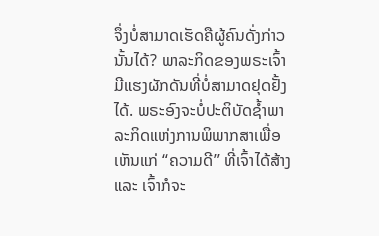ຈຶ່ງບໍ່ສາມາດເຮັດຄືຜູ້ຄົນດັ່ງກ່າວນັ້ນໄດ້? ພາລະກິດຂອງພຣະເຈົ້າມີແຮງຜັກດັນທີ່ບໍ່ສາມາດຢຸດຢັ້ງໄດ້. ພຣະອົງຈະບໍ່ປະຕິບັດຊໍ້າພາລະກິດແຫ່ງການພິພາກສາເພື່ອເຫັນແກ່ “ຄວາມດີ” ທີ່ເຈົ້າໄດ້ສ້າງ ແລະ ເຈົ້າກໍຈະ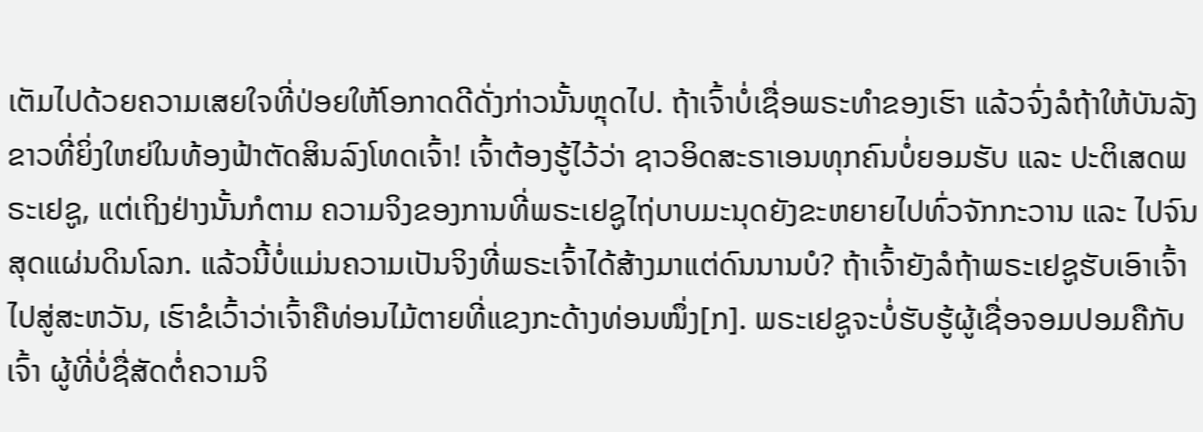ເຕັມໄປດ້ວຍຄວາມເສຍໃຈທີ່ປ່ອຍໃຫ້ໂອກາດດີດັ່ງກ່າວນັ້ນຫຼຸດໄປ. ຖ້າເຈົ້າບໍ່ເຊື່ອພຣະທໍາຂອງເຮົາ ແລ້ວຈົ່ງລໍຖ້າໃຫ້ບັນລັງຂາວທີ່ຍິ່ງໃຫຍ່ໃນທ້ອງຟ້າຕັດສິນລົງໂທດເຈົ້າ! ເຈົ້າຕ້ອງຮູ້ໄວ້ວ່າ ຊາວອິດສະຣາເອນທຸກຄົນບໍ່ຍອມຮັບ ແລະ ປະຕິເສດພຣະເຢຊູ, ແຕ່ເຖິງຢ່າງນັ້ນກໍຕາມ ຄວາມຈິງຂອງການທີ່ພຣະເຢຊູໄຖ່ບາບມະນຸດຍັງຂະຫຍາຍໄປທົ່ວຈັກກະວານ ແລະ ໄປຈົນສຸດແຜ່ນດິນໂລກ. ແລ້ວນີ້ບໍ່ແມ່ນຄວາມເປັນຈິງທີ່ພຣະເຈົ້າໄດ້ສ້າງມາແຕ່ດົນນານບໍ? ຖ້າເຈົ້າຍັງລໍຖ້າພຣະເຢຊູຮັບເອົາເຈົ້າໄປສູ່ສະຫວັນ, ເຮົາຂໍເວົ້າວ່າເຈົ້າຄືທ່ອນໄມ້ຕາຍທີ່ແຂງກະດ້າງທ່ອນໜຶ່ງ[ກ]. ພຣະເຢຊູຈະບໍ່ຮັບຮູ້ຜູ້ເຊື່ອຈອມປອມຄືກັບເຈົ້າ ຜູ້ທີ່ບໍ່ຊື່ສັດຕໍ່ຄວາມຈິ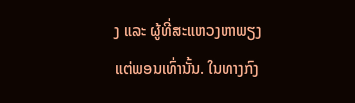ງ ແລະ ຜູ້ທີ່ສະແຫວງຫາພຽງແຕ່ພອນເທົ່ານັ້ນ. ໃນທາງກົງ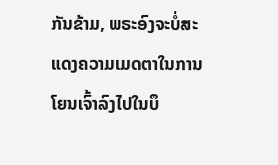ກັນຂ້າມ, ພຣະອົງຈະບໍ່ສະແດງຄວາມເມດຕາໃນການໂຍນເຈົ້າລົງໄປໃນບຶ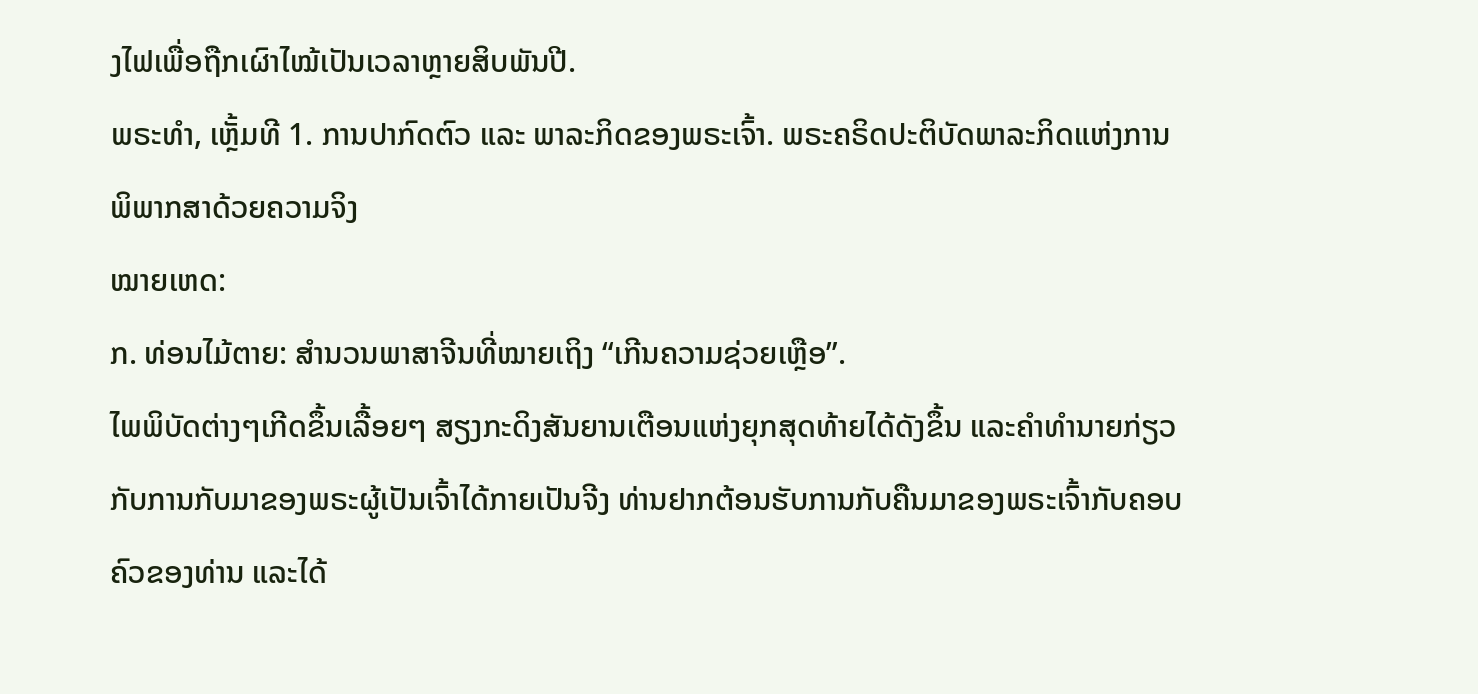ງໄຟເພື່ອຖືກເຜົາໄໝ້ເປັນເວລາຫຼາຍສິບພັນປີ.
ພຣະທຳ, ເຫຼັ້ມທີ 1. ການປາກົດຕົວ ແລະ ພາລະກິດຂອງພຣະເຈົ້າ. ພຣະຄຣິດປະຕິບັດພາລະກິດແຫ່ງການພິພາກສາດ້ວຍຄວາມຈິງ
ໝາຍເຫດ:
ກ. ທ່ອນໄມ້ຕາຍ: ສຳນວນພາສາຈີນທີ່ໝາຍເຖິງ “ເກີນຄວາມຊ່ວຍເຫຼືອ”.
ໄພພິບັດຕ່າງໆເກີດຂຶ້ນເລື້ອຍໆ ສຽງກະດິງສັນຍານເຕືອນແຫ່ງຍຸກສຸດທ້າຍໄດ້ດັງຂຶ້ນ ແລະຄໍາທໍານາຍກ່ຽວກັບການກັບມາຂອງພຣະຜູ້ເປັນເຈົ້າໄດ້ກາຍເປັນຈີງ ທ່ານຢາກຕ້ອນຮັບການກັບຄືນມາຂອງພຣະເຈົ້າກັບຄອບຄົວຂອງທ່ານ ແລະໄດ້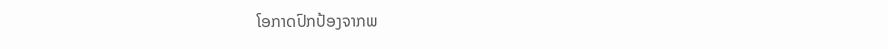ໂອກາດປົກປ້ອງຈາກພ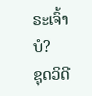ຣະເຈົ້າບໍ?
ຊຸດວິດີ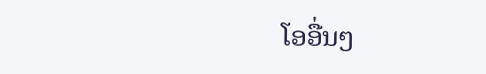ໂອອື່ນໆ